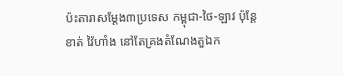ប៉ះតារាសម្ដែង៣ប្រទេស កម្ពុជា-ថៃ-ឡាវ ប៉ុន្តែ ខាត់ វ៉ៃហាំង នៅតែគ្រងតំណែងតួឯក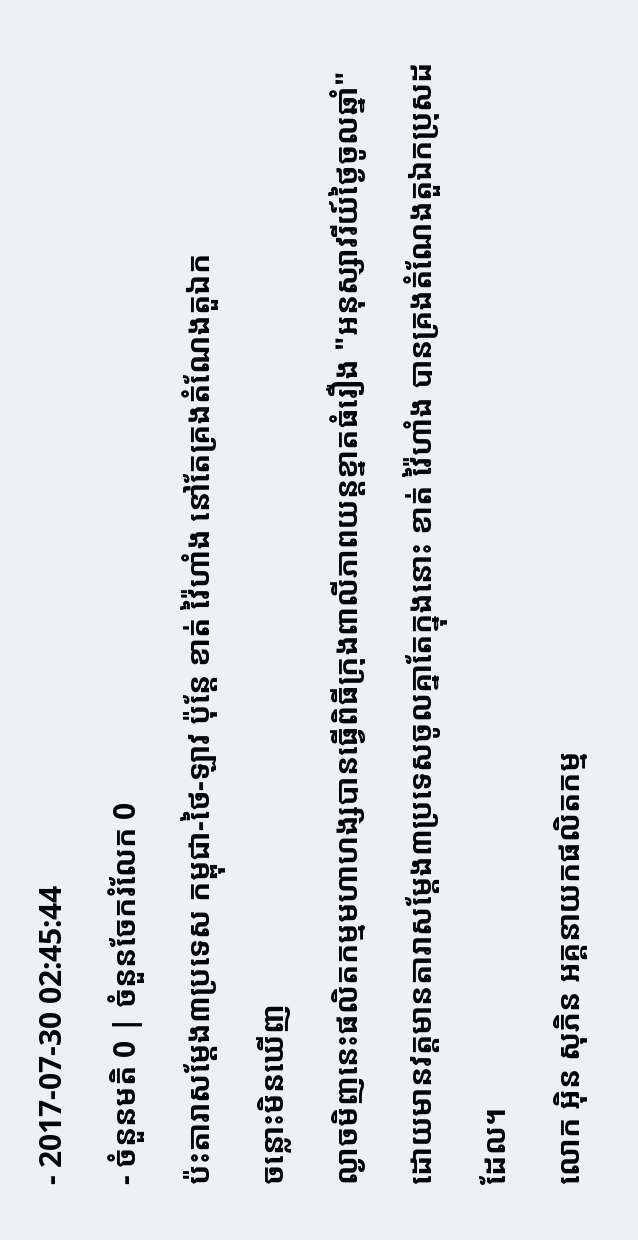- 2017-07-30 02:45:44
- ចំនួនមតិ 0 | ចំនួនចែករំលែក 0
ប៉ះតារាសម្ដែង៣ប្រទេស កម្ពុជា-ថៃ-ឡាវ ប៉ុន្តែ ខាត់ វ៉ៃហាំង នៅតែគ្រងតំណែងតួឯក
ចន្លោះមិនឃើញ
ល្ងាចមិញនេះផលិតកម្មមហាហង្សបានធ្វើពិធីក្រុងពាលីភាពយន្តខ្នាតធំរឿង "អនុស្សាវរីយ៍ថ្ងៃចូលឆ្នាំ" ដោយមានវត្តមានតារាសម្ដែង៣ប្រទេសចូលគ្នាតែក្នុងនោះ ខាត់ វ៉ៃហាំង បានគ្រងតំណែងតួឯកប្រុសដដែល។
លោក អ៊ិន សុភិន អគ្គនាយកផលិតកម្ម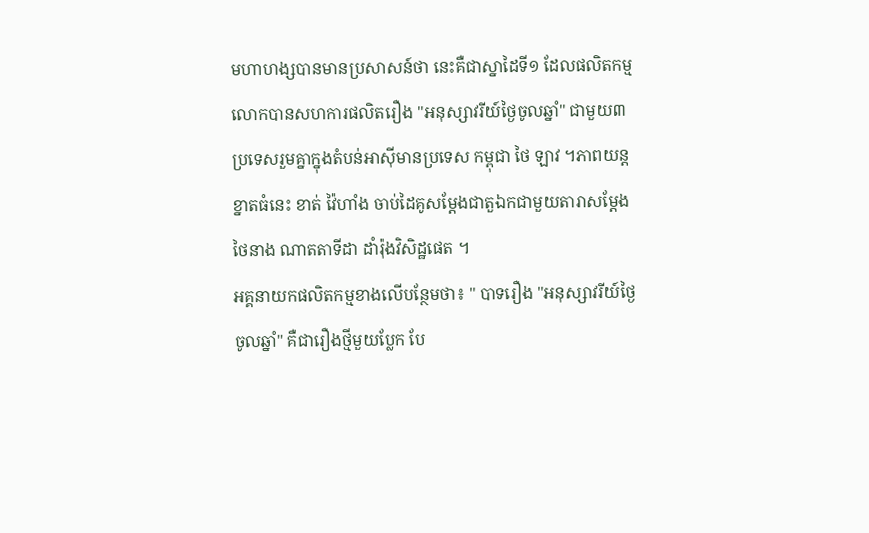មហាហង្សបានមានប្រសាសន៍ថា នេះគឺជាស្នាដៃទី១ ដែលផលិតកម្មលោកបានសហការផលិតរឿង "អនុស្សាវរីយ៍ថ្ងៃចូលឆ្នាំ" ជាមួយ៣ ប្រទេសរួមគ្នាក្នុងតំបន់អាស៊ីមានប្រទេស កម្ពុជា ថៃ ឡាវ ។ភាពយន្តខ្នាតធំនេះ ខាត់ វ៉ៃហាំង ចាប់ដៃគូសម្ដែងជាតួឯកជាមួយតារាសម្ដែងថៃនាង ណាតតាទីដា ដាំរ៉ុងវិសិដ្ឋផេត ។
អគ្គនាយកផលិតកម្មខាងលើបន្ថែមថា៖ " បាទរឿង "អនុស្សាវរីយ៍ថ្ងៃចូលឆ្នាំ" គឺជារឿងថ្មីមួយប្លែក បែ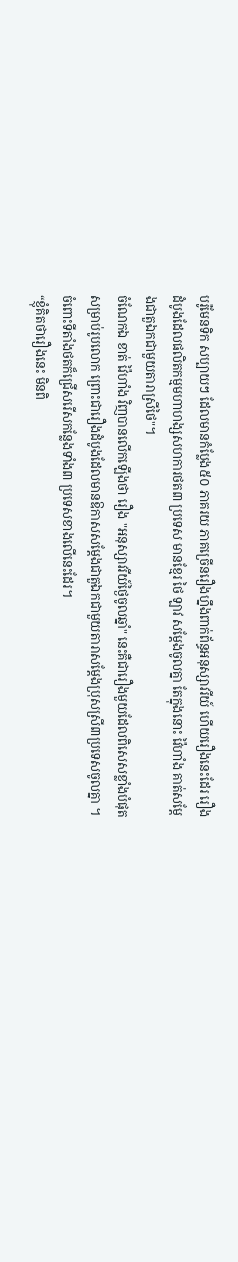បរ៉ូមែនទិក សប្បាយៗ ដែលមានកំប្លែង៥០ ភាគរយ ភាគច្រើនរឿងហ្នឹងពាក់ព័ន្ធអនុស្សាវរីយ៍ ហើយរឿងនេះដែរ រឿងដំបូងដែលផលិតកម្មមហាហង្សសហការថត៣ ប្រទេស មានខ្មែរ ថៃ ឡាវ សម្ដែងចូលគ្នា តែក្នុងនោះ វ៉ៃហាំង គាត់សម្ដែងជាតួឯកជាមួយតារាស្រីថៃ"។
ចំណែកឯ ខាត់ វ៉ៃហាំង វិញបានលើកឡើងថា រឿង "អនុស្សាវរីយ៍ថ្ងៃចូលឆ្នាំ" នេះគឺជារឿងមួយដែលពិសេសខ្លាំងបំផុតសម្រាប់រូបលោក ព្រោះជារឿងដំបូងដែលមានឱកាសសម្ដែងជាតួឯកជាមួយតារាសម្ដែងប្រុសស្រី៣ប្រទេសចូលគ្នា ។ ចំពោះទីតាំងថតក៏ជ្រើសរើសកន្លែងទាំង៣ ប្រទេសខាងលើនេះដែរ។
“ខ្ញុំគិតថារឿងនេះ មិនពិ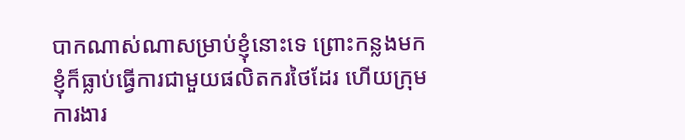បាកណាស់ណាសម្រាប់ខ្ញុំនោះទេ ព្រោះកន្លងមកខ្ញុំក៏ធ្លាប់ធ្វើការជាមួយផលិតករថៃដែរ ហើយក្រុមការងារ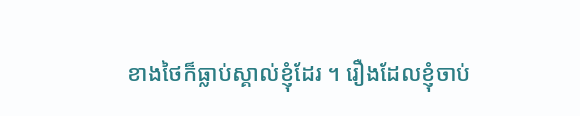ខាងថៃក៏ធ្លាប់ស្គាល់ខ្ញុំដែរ ។ រឿងដែលខ្ញុំចាប់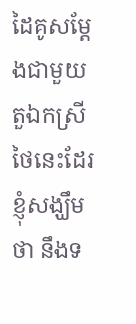ដៃគូសម្ដែងជាមួយតួឯកស្រីថៃនេះដែរ ខ្ញុំសង្ឃឹមថា នឹងទ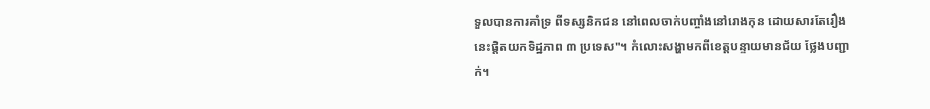ទួលបានការគាំទ្រ ពីទស្សនិកជន នៅពេលចាក់បញ្ចាំងនៅរោងកុន ដោយសារតែរឿងនេះផ្ដិតយកទិដ្ឋភាព ៣ ប្រទេស"។ កំលោះសង្ហាមកពីខេត្តបន្ទាយមានជ័យ ថ្លែងបញ្ជាក់។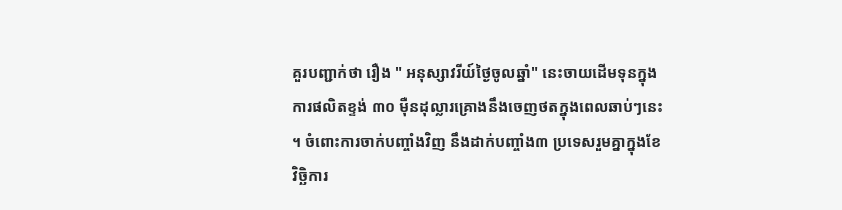គួរបញ្ជាក់ថា រឿង " អនុស្សាវរីយ៍ថ្ងៃចូលឆ្នាំ" នេះចាយដើមទុនក្នុងការផលិតខ្ទង់ ៣០ ម៉ឺនដុល្លារគ្រោងនឹងចេញថតក្នុងពេលឆាប់ៗនេះ ។ ចំពោះការចាក់បញ្ចាំងវិញ នឹងដាក់បញ្ចាំង៣ ប្រទេសរួមគ្នាក្នុងខែ វិច្ឆិការ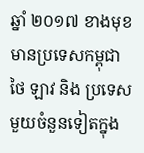ឆ្នាំ ២០១៧ ខាងមុខ មានប្រទេសកម្ពុជា ថៃ ឡាវ និង ប្រទេសមួយចំនួនទៀតក្នុង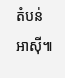តំបន់អាស៊ី៕